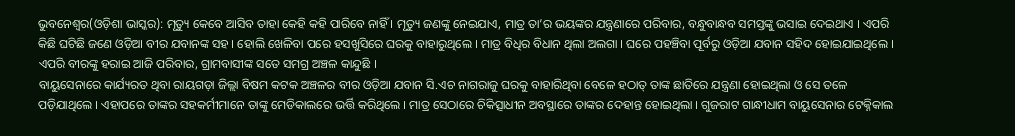ଭୁବନେଶ୍ୱର(ଓଡ଼ିଶା ଭାସ୍କର): ମୃତ୍ୟୁ କେବେ ଆସିବ ତାହା କେହି କହି ପାରିବେ ନାହିଁ । ମୃତ୍ୟୁ ଜଣଙ୍କୁ ନେଇଯାଏ, ମାତ୍ର ତା’ର ଭୟଙ୍କର ଯନ୍ତ୍ରଣାରେ ପରିବାର, ବନ୍ଧୁବାନ୍ଧବ ସମସ୍ତଙ୍କୁ ଭସାଇ ଦେଇଥାଏ । ଏପରି କିଛି ଘଟିଛି ଜଣେ ଓଡ଼ିଆ ବୀର ଯବାନଙ୍କ ସହ । ହୋଲି ଖେଳିବା ପରେ ହସଖୁସିରେ ଘରକୁ ବାହାରୁଥିଲେ । ମାତ୍ର ବିଧିର ବିଧାନ ଥିଲା ଅଲଗା । ଘରେ ପହଞ୍ଚିବା ପୂର୍ବରୁ ଓଡ଼ିଆ ଯବାନ ସହିଦ ହୋଇଯାଇଥିଲେ । ଏପରି ବୀରଙ୍କୁ ହରାଇ ଆଜି ପରିବାର, ଗ୍ରାମବାସୀଙ୍କ ସତେ ସମଗ୍ର ଅଞ୍ଚଳ କାନ୍ଦୁଛି ।
ବାୟୁସେନାରେ କାର୍ଯ୍ୟରତ ଥିବା ରାୟଗଡ଼ା ଜିଲ୍ଲା ବିଷମ କଟକ ଅଞ୍ଚଳର ବୀର ଓଡ଼ିଆ ଯବାନ ସି.ଏଚ ନାଗରାଜୁ ଘରକୁ ବାହାରିଥିବା ବେଳେ ହଠାତ୍ ତାଙ୍କ ଛାତିରେ ଯନ୍ତ୍ରଣା ହୋଇଥିଲା ଓ ସେ ତଳେ ପଡ଼ିଯାଥିଲେ । ଏହାପରେ ତାଙ୍କର ସହକର୍ମୀମାନେ ତାଙ୍କୁ ମେଡିକାଲରେ ଭର୍ତ୍ତି କରିଥିଲେ । ମାତ୍ର ସେଠାରେ ଚିକିତ୍ସାଧୀନ ଅବସ୍ଥାରେ ତାଙ୍କର ଦେହାନ୍ତ ହୋଇଥିଲା । ଗୁଜରାଟ ଗାନ୍ଧୀଧାମ ବାୟୁସେନାର ଟେକ୍ନିକାଲ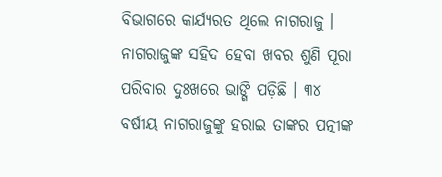ବିଭାଗରେ କାର୍ଯ୍ୟରତ ଥିଲେ ନାଗରାଜୁ । ନାଗରାଜୁଙ୍କ ସହିଦ ହେବା ଖବର ଶୁଣି ପୂରା ପରିବାର ଦୁଃଖରେ ଭାଙ୍ଗି ପଡ଼ିଛି । ୩୪ ବର୍ଷୀୟ ନାଗରାଜୁଙ୍କୁ ହରାଇ ତାଙ୍କର ପତ୍ନୀଙ୍କ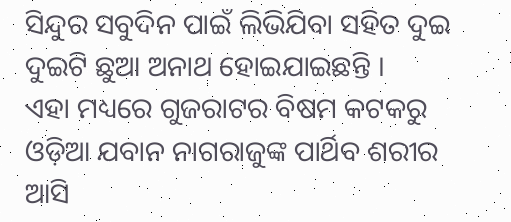ସିନ୍ଦୁର ସବୁଦିନ ପାଇଁ ଲିଭିଯିବା ସହିତ ଦୁଇ ଦୁଇଟି ଛୁଆ ଅନାଥ ହୋଇଯାଇଛନ୍ତି ।
ଏହା ମଧ୍ୟରେ ଗୁଜରାଟର ବିଷମ କଟକରୁ ଓଡ଼ିଆ ଯବାନ ନାଗରାଜୁଙ୍କ ପାର୍ଥିବ ଶରୀର ଆସି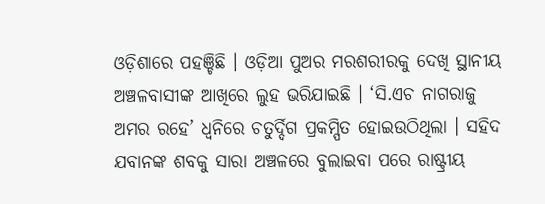ଓଡ଼ିଶାରେ ପହଞ୍ଚିଛି । ଓଡ଼ିଆ ପୁଅର ମରଶରୀରକୁ ଦେଖି ସ୍ଥାନୀୟ ଅଞ୍ଚଳବାସୀଙ୍କ ଆଖିରେ ଲୁହ ଭରିଯାଇଛି । ‘ସି.ଏଚ ନାଗରାଜୁ ଅମର ରହେ’ ଧ୍ୱନିରେ ଚତୁର୍ଦ୍ଦିଗ ପ୍ରକମ୍ପିତ ହୋଇଉଠିଥିଲା । ସହିଦ ଯବାନଙ୍କ ଶବକୁ ସାରା ଅଞ୍ଚଳରେ ବୁଲାଇବା ପରେ ରାଷ୍ଟ୍ରୀୟ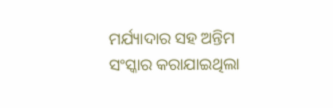ମର୍ଯ୍ୟାଦାର ସହ ଅନ୍ତିମ ସଂସ୍କାର କରାଯାଇଥିଲା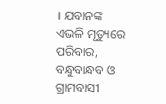। ଯବାନଙ୍କ ଏଭଳି ମୃତ୍ୟୁରେ ପରିବାର, ବନ୍ଧୁବାନ୍ଧବ ଓ ଗ୍ରାମବାସୀ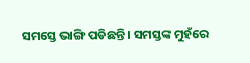ସମସ୍ତେ ଭାଙ୍ଗି ପଡିଛନ୍ତି । ସମସ୍ତଙ୍କ ମୁହଁରେ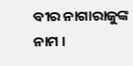ବୀର ନାଗାରାଜୁଙ୍କ ନାମ ।